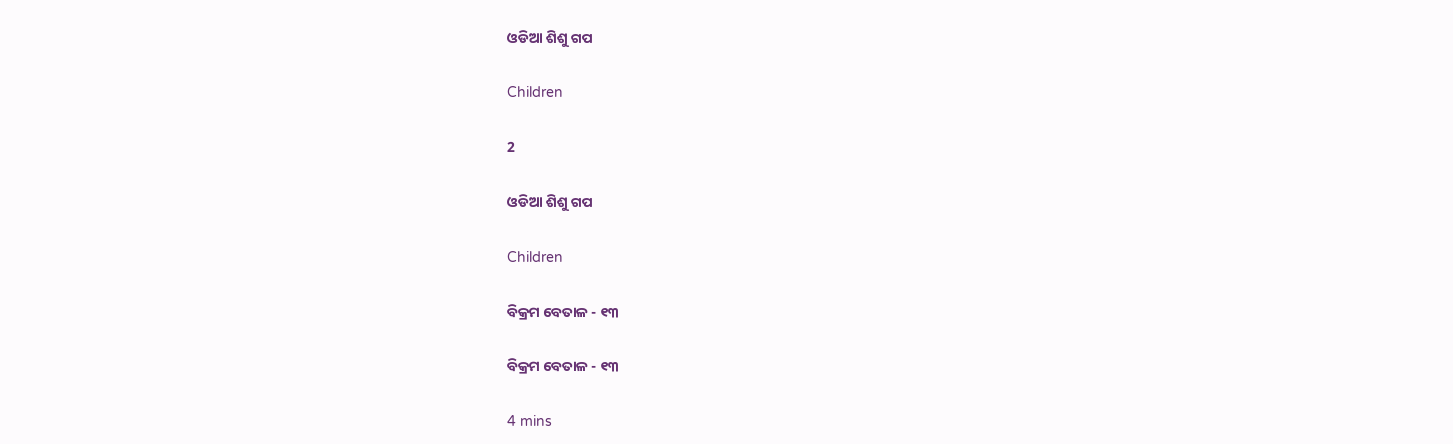ଓଡିଆ ଶିଶୁ ଗପ

Children

2

ଓଡିଆ ଶିଶୁ ଗପ

Children

ବିକ୍ରମ ବେତାଳ - ୧୩

ବିକ୍ରମ ବେତାଳ - ୧୩

4 mins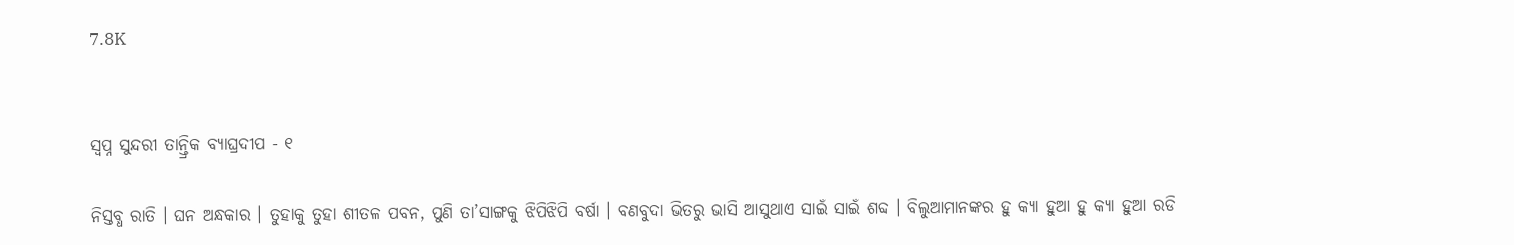7.8K


ସ୍ୱପ୍ନ ସୁନ୍ଦରୀ ତାନ୍ତ୍ରିକ ବ୍ୟାଘ୍ରଦୀପ - ୧

ନିସ୍ତବ୍ଧ ରାତି । ଘନ ଅନ୍ଧକାର । ତୁହାକୁ ତୁହା ଶୀତଳ ପବନ, ପୁଣି ତା’ସାଙ୍ଗକୁ ଝିପିଝିପି ବର୍ଷା । ବଣବୁଦା ଭିତରୁ ଭାସି ଆସୁଥାଏ ସାଇଁ ସାଇଁ ଶବ୍ଦ । ବିଲୁଆମାନଙ୍କର ହୁ କ୍ୟା ହୁଆ ହୁ କ୍ୟା ହୁଆ ରଡି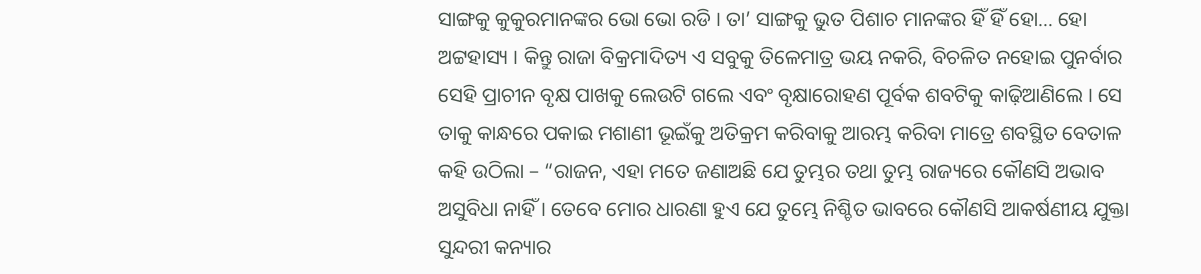ସାଙ୍ଗକୁ କୁକୁରମାନଙ୍କର ଭୋ ଭୋ ରଡି । ତା’ ସାଙ୍ଗକୁ ଭୁତ ପିଶାଚ ମାନଙ୍କର ହିଁ ହିଁ ହୋ… ହୋ ଅଟ୍ଟହାସ୍ୟ । କିନ୍ତୁ ରାଜା ବିକ୍ରମାଦିତ୍ୟ ଏ ସବୁକୁ ତିଳେମାତ୍ର ଭୟ ନକରି, ବିଚଳିତ ନହୋଇ ପୁନର୍ବାର ସେହି ପ୍ରାଚୀନ ବୃକ୍ଷ ପାଖକୁ ଲେଉଟି ଗଲେ ଏବଂ ବୃକ୍ଷାରୋହଣ ପୂର୍ବକ ଶବଟିକୁ କାଢ଼ିଆଣିଲେ । ସେ ତାକୁ କାନ୍ଧରେ ପକାଇ ମଶାଣୀ ଭୂଇଁକୁ ଅତିକ୍ରମ କରିବାକୁ ଆରମ୍ଭ କରିବା ମାତ୍ରେ ଶବସ୍ଥିତ ବେତାଳ କହି ଉଠିଲା – “ରାଜନ, ଏହା ମତେ ଜଣାଅଛି ଯେ ତୁମ୍ଭର ତଥା ତୁମ୍ଭ ରାଜ୍ୟରେ କୌଣସି ଅଭାବ ଅସୁବିଧା ନାହିଁ । ତେବେ ମୋର ଧାରଣା ହୁଏ ଯେ ତୁମ୍ଭେ ନିଶ୍ଚିତ ଭାବରେ କୌଣସି ଆକର୍ଷଣୀୟ ଯୁକ୍ତା ସୁନ୍ଦରୀ କନ୍ୟାର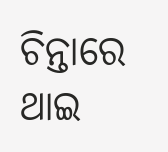ଚିନ୍ତାରେ ଥାଇ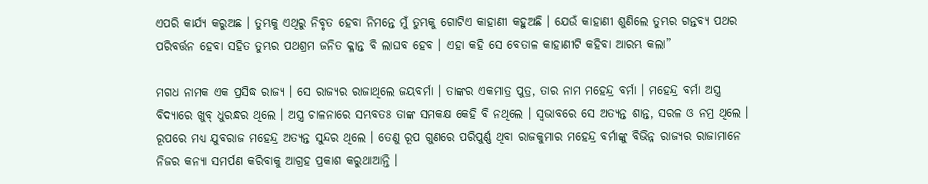ଏପରି କାର୍ଯ୍ୟ କରୁଅଛ । ତୁମ୍ଭକୁ ଏଥିରୁ ନିବୃତ ହେବା ନିମନ୍ତେ ମୁଁ ତୁମ୍ଭକୁ ଗୋଟିଏ କାହାଣୀ କହୁଅଛି । ଯେଉଁ କାହାଣୀ ଶୁଣିଲେ ତୁମ୍ଭର ଗନ୍ତବ୍ୟ ପଥର ପରିବର୍ତ୍ତନ ହେବା ସହିତ ତୁମ୍ଭର ପଥଶ୍ରମ ଜନିତ କ୍ଳାନ୍ତ ବି ଲାଘବ ହେବ । ଏହା କହି ସେ ବେତାଳ କାହାଣୀଟି କହିବା ଆରମ୍ଭ କଲା”

ମଗଧ ନାମକ ଏକ ପ୍ରସିଦ୍ଧ ରାଜ୍ୟ । ସେ ରାଜ୍ୟର ରାଜାଥିଲେ ଜୟବର୍ମା । ତାଙ୍କର ଏକମାତ୍ର ପୁତ୍ର, ତାର ନାମ ମହେନ୍ଦ୍ର ବର୍ମା । ମହେନ୍ଦ୍ର ବର୍ମା ଅସ୍ତ୍ର ବିଦ୍ୟାରେ ଖୁବ୍ ଧୁରନ୍ଧର ଥିଲେ । ଅସ୍ତ୍ର ଚାଳନାରେ ସମ୍ଭବତଃ ତାଙ୍କ ସମକକ୍ଷ କେହି ବି ନଥିଲେ । ସ୍ୱଭାବରେ ସେ ଅତ୍ୟନ୍ତ ଶାନ୍ତ, ସରଳ ଓ ନମ୍ର ଥିଲେ । ରୂପରେ ମଧ୍ୟ ଯୁବରାଜ ମହେନ୍ଦ୍ର ଅତ୍ୟନ୍ତ ସୁନ୍ଦର ଥିଲେ । ତେଣୁ ରୂପ ଗୁଣରେ ପରିପୁର୍ଣ୍ଣ ଥିବା ରାଜକୁମାର ମହେନ୍ଦ୍ର ବର୍ମାଙ୍କୁ ବିଭିନ୍ନ ରାଜ୍ୟର ରାଜାମାନେ ନିଜର କନ୍ୟା ସମର୍ପଣ କରିବାକୁ ଆଗ୍ରହ ପ୍ରକାଶ କରୁଥାଆନ୍ତି ।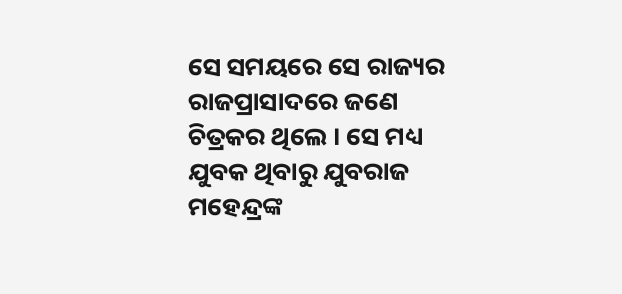ସେ ସମୟରେ ସେ ରାଜ୍ୟର ରାଜପ୍ରାସାଦରେ ଜଣେ ଚିତ୍ରକର ଥିଲେ । ସେ ମଧ୍ୟ ଯୁବକ ଥିବାରୁ ଯୁବରାଜ ମହେନ୍ଦ୍ରଙ୍କ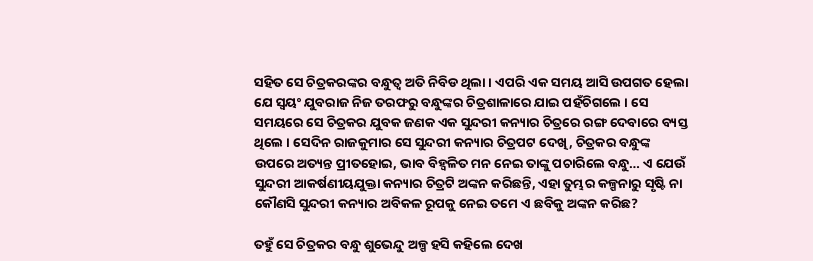ସହିତ ସେ ଚିତ୍ରକରଙ୍କର ବନ୍ଧୁତ୍ୱ ଅତି ନିବିଡ ଥିଲା । ଏପରି ଏକ ସମୟ ଆସି ଉପଗତ ହେଲା ଯେ ସ୍ୱୟଂ ଯୁବରାଜ ନିଜ ତରଫରୁ ବନ୍ଧୁଙ୍କର ଚିତ୍ରଶାଳାରେ ଯାଇ ପହଁଚିଗଲେ । ସେ ସମୟରେ ସେ ଚିତ୍ରକର ଯୁବକ ଜଣକ ଏକ ସୁନ୍ଦରୀ କନ୍ୟାର ଚିତ୍ରରେ ରଙ୍ଗ ଦେବାରେ ବ୍ୟସ୍ତ ଥିଲେ । ସେଦିନ ରାଜକୁମାର ସେ ସୁନ୍ଦରୀ କନ୍ୟାର ଚିତ୍ରପଟ ଦେଖି, ଚିତ୍ରକର ବନ୍ଧୁଙ୍କ ଉପରେ ଅତ୍ୟନ୍ତ ପ୍ରୀତହୋଇ, ଭାବ ବିହ୍ୱଳିତ ମନ ନେଇ ତାଙ୍କୁ ପଚାରିଲେ ବନ୍ଧୁ… ଏ ଯେଉଁ ସୁନ୍ଦରୀ ଆକର୍ଷଣୀୟଯୁକ୍ତା କନ୍ୟାର ଚିତ୍ରଟି ଅଙ୍କନ କରିଛନ୍ତି, ଏହା ତୁମ୍ଭର କଳ୍ପନାରୁ ସୃଷ୍ଟି ନା କୌଣସି ସୁନ୍ଦରୀ କନ୍ୟାର ଅବିକଳ ରୂପକୁ ନେଇ ତମେ ଏ ଛବିକୁ ଅଙ୍କନ କରିଛ?

ତହୁଁ ସେ ଚିତ୍ରକର ବନ୍ଧୁ ଶୁଭେନ୍ଦୁ ଅଳ୍ପ ହସି କହିଲେ ଦେଖ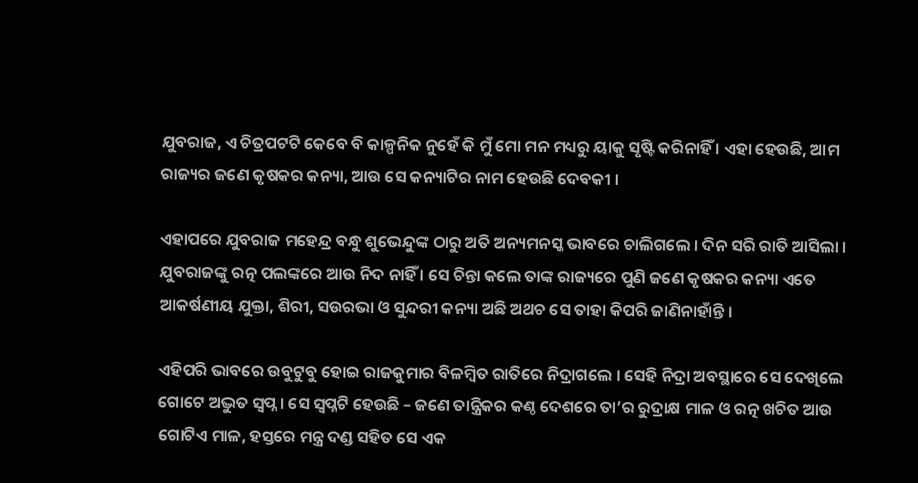ଯୁବରାଜ, ଏ ଚିତ୍ରପଟଟି କେବେ ବି କାଳ୍ପନିକ ନୁହେଁ କି ମୁଁ ମୋ ମନ ମଧ୍ୟରୁ ୟାକୁ ସୃଷ୍ଟି କରିନାହିଁ । ଏହା ହେଉଛି, ଆମ ରାଜ୍ୟର ଜଣେ କୃଷକର କନ୍ୟା, ଆଉ ସେ କନ୍ୟାଟିର ନାମ ହେଉଛି ଦେବକୀ ।

ଏହାପରେ ଯୁବରାଜ ମହେନ୍ଦ୍ର ବନ୍ଧୁ ଶୁଭେନ୍ଦୁଙ୍କ ଠାରୁ ଅତି ଅନ୍ୟମନସ୍କ ଭାବରେ ଚାଲିଗଲେ । ଦିନ ସରି ରାତି ଆସିଲା । ଯୁବରାଜଙ୍କୁ ରତ୍ନ ପଲଙ୍କରେ ଆଉ ନିଦ ନାହିଁ । ସେ ଚିନ୍ତା କଲେ ତାଙ୍କ ରାଜ୍ୟରେ ପୁଣି ଜଣେ କୃଷକର କନ୍ୟା ଏତେ ଆକର୍ଷଣୀୟ ଯୁକ୍ତା, ଶିରୀ, ସଉରଭା ଓ ସୁନ୍ଦରୀ କନ୍ୟା ଅଛି ଅଥଚ ସେ ତାହା କିପରି ଜାଣିନାହାଁନ୍ତି ।

ଏହିପରି ଭାବରେ ଉବୁଟୁବୁ ହୋଇ ରାଜକୁମାର ବିଳମ୍ବିତ ରାତିରେ ନିଦ୍ରାଗଲେ । ସେହି ନିଦ୍ରା ଅବସ୍ଥାରେ ସେ ଦେଖିଲେ ଗୋଟେ ଅଦ୍ଭୁତ ସ୍ୱପ୍ନ । ସେ ସ୍ୱପ୍ନଟି ହେଉଛି – ଜଣେ ତାନ୍ତ୍ରିକର କଣ୍ଠ ଦେଶରେ ତା’ର ରୁଦ୍ରାକ୍ଷ ମାଳ ଓ ରତ୍ନ ଖଚିତ ଆଉ ଗୋଟିଏ ମାଳ, ହସ୍ତରେ ମନ୍ତ୍ର ଦଣ୍ଡ ସହିତ ସେ ଏକ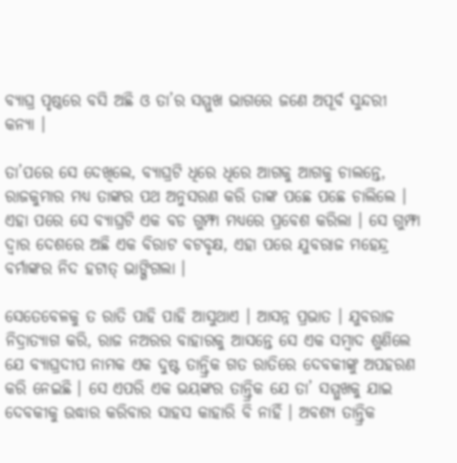ବ୍ୟାଘ୍ର ପୃଷ୍ଠରେ ବସି ଅଛି ଓ ତା’ର ସମ୍ମୁଖ ଭାଗରେ ଜଣେ ଅପୂର୍ବ ସୁନ୍ଦରୀ କନ୍ୟା ।

ତା’ପରେ ସେ ଦେଖିଲେ, ବ୍ୟାଘ୍ରଟି ଧିରେ ଧିରେ ଆଗକୁ ଆଗକୁ ଚାଲନ୍ତେ, ରାଜକୁମାର ମଧ୍ୟ ତାଙ୍କର ପଥ ଅନୁସରଣ କରି ତାଙ୍କ ପଛେ ପଛେ ଚାଲିଲେ । ଏହା ପରେ ସେ ବ୍ୟାଘ୍ରଟି ଏକ ବଡ ଗୁମ୍ଫା ମଧ୍ୟରେ ପ୍ରବେଶ କରିଲା । ସେ ଗୁମ୍ଫା ଦ୍ୱାର ଦେଶରେ ଅଛି ଏକ ବିରାଟ ବଟବୃକ୍ଷ, ଏହା ପରେ ଯୁବରାଜ ମହେନ୍ଦ୍ର ବର୍ମାଙ୍କର ନିଦ ହଟାତ୍ ଭାଙ୍ଗିଗଲା ।

ସେତେବେଳକୁ ତ ରାତି ପାହି ପାହି ଆସୁଥାଏ । ଆସନ୍ନ ପ୍ରଭାତ । ଯୁବରାଜ ନିଦ୍ରାତ୍ୟାଗ କରି, ରାଜ ନଅରର ବାହାରକୁ ଆସନ୍ତେ ସେ ଏକ ସମ୍ବାଦ ଶୁଣିଲେ ଯେ ବ୍ୟାଘ୍ରଦୀପ ନାମକ ଏକ ଦୁଷ୍ଟ ତାନ୍ତ୍ରିକ ଗତ ରାତିରେ ଦେବକୀଙ୍କୁ ଅପହରଣ କରି ନେଇଛି । ସେ ଏପରି ଏକ ଭୟଙ୍କର ତାନ୍ତ୍ରିକ ଯେ ତା’ ସମ୍ମୁଖକୁ ଯାଇ ଦେବକୀକୁ ଉଦ୍ଧାର କରିବାର ସାହସ କାହାରି ବି ନାହିଁ । ଅବଶ୍ୟ ତାନ୍ତ୍ରିକ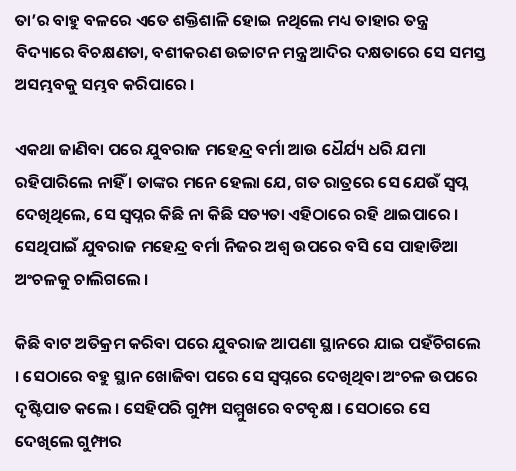ତା’ର ବାହୁ ବଳରେ ଏତେ ଶକ୍ତିଶାଳି ହୋଇ ନଥିଲେ ମଧ୍ୟ ତାହାର ତନ୍ତ୍ର ବିଦ୍ୟାରେ ବିଚକ୍ଷଣତା, ବଶୀକରଣ ଉଚ୍ଚାଟନ ମନ୍ତ୍ର ଆଦିର ଦକ୍ଷତାରେ ସେ ସମସ୍ତ ଅସମ୍ଭବକୁ ସମ୍ଭବ କରିପାରେ ।

ଏକଥା ଜାଣିବା ପରେ ଯୁବରାଜ ମହେନ୍ଦ୍ର ବର୍ମା ଆଉ ଧୈର୍ଯ୍ୟ ଧରି ଯମା ରହିପାରିଲେ ନାହିଁ । ତାଙ୍କର ମନେ ହେଲା ଯେ, ଗତ ରାତ୍ରରେ ସେ ଯେଉଁ ସ୍ୱପ୍ନ ଦେଖିଥିଲେ, ସେ ସ୍ୱପ୍ନର କିଛି ନା କିଛି ସତ୍ୟତା ଏହିଠାରେ ରହି ଥାଇପାରେ । ସେଥିପାଇଁ ଯୁବରାଜ ମହେନ୍ଦ୍ର ବର୍ମା ନିଜର ଅଶ୍ୱ ଉପରେ ବସି ସେ ପାହାଡିଆ ଅଂଚଳକୁ ଚାଲିଗଲେ ।

କିଛି ବାଟ ଅତିକ୍ରମ କରିବା ପରେ ଯୁବରାଜ ଆପଣା ସ୍ଥାନରେ ଯାଇ ପହଁଚିଗଲେ । ସେଠାରେ ବହୁ ସ୍ଥାନ ଖୋଜିବା ପରେ ସେ ସ୍ୱପ୍ନରେ ଦେଖିଥିବା ଅଂଚଳ ଉପରେ ଦୃଷ୍ଟିପାତ କଲେ । ସେହିପରି ଗୁମ୍ଫା ସମ୍ମୁଖରେ ବଟବୃକ୍ଷ । ସେଠାରେ ସେ ଦେଖିଲେ ଗୁମ୍ଫାର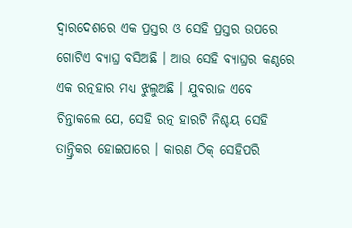ଦ୍ୱାରଦେଶରେ ଏକ ପ୍ରସ୍ତର ଓ ସେହି ପ୍ରସ୍ତର ଉପରେ ଗୋଟିଏ ବ୍ୟାଘ୍ର ବସିଅଛି । ଆଉ ସେହି ବ୍ୟାଘ୍ରର କଣ୍ଠରେ ଏକ ରତ୍ନହାର ମଧ୍ୟ ଝୁଲୁଅଛି । ଯୁବରାଜ ଏବେ ଚିନ୍ତାକଲେ ଯେ, ସେହି ରତ୍ନ ହାରଟି ନିଶ୍ଚୟ ସେହି ତାନ୍ତ୍ରିକର ହୋଇପାରେ । କାରଣ ଠିକ୍ ସେହିପରି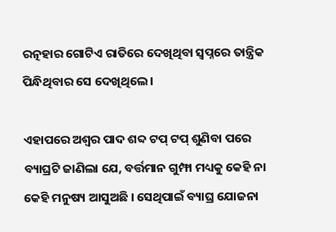ରତ୍ନହାର ଗୋଟିଏ ରାତିରେ ଦେଖିଥିବା ସ୍ୱପ୍ନରେ ତାନ୍ତ୍ରିକ ପିନ୍ଧିଥିବାର ସେ ଦେଖିଥିଲେ ।

ଏହାପରେ ଅଶ୍ୱର ପାଦ ଶବ୍ଦ ଟପ୍ ଟପ୍ ଶୁଣିବା ପରେ ବ୍ୟାଘ୍ରଟି ଜାଣିଲା ଯେ, ବର୍ତ୍ତମାନ ଗୁମ୍ଫା ମଧ୍ୟକୁ କେହି ନା କେହି ମନୁଷ୍ୟ ଆସୁଅଛି । ସେଥିପାଇଁ ବ୍ୟାଘ୍ର ଯୋଜନା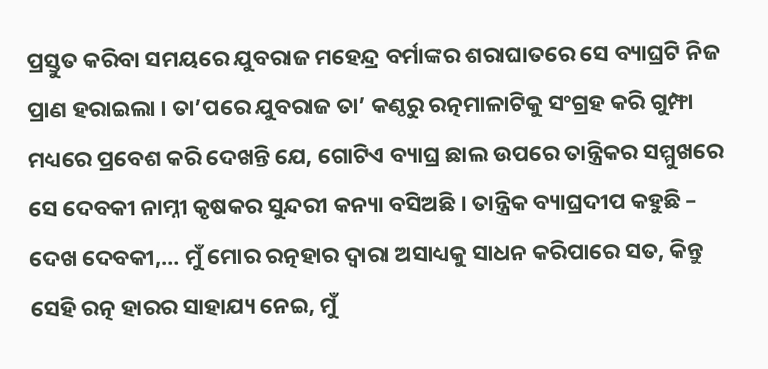ପ୍ରସ୍ତୁତ କରିବା ସମୟରେ ଯୁବରାଜ ମହେନ୍ଦ୍ର ବର୍ମାଙ୍କର ଶରାଘାତରେ ସେ ବ୍ୟାଘ୍ରଟି ନିଜ ପ୍ରାଣ ହରାଇଲା । ତା’ପରେ ଯୁବରାଜ ତା’ କଣ୍ଠରୁ ରତ୍ନମାଳାଟିକୁ ସଂଗ୍ରହ କରି ଗୁମ୍ଫା ମଧ୍ୟରେ ପ୍ରବେଶ କରି ଦେଖନ୍ତି ଯେ, ଗୋଟିଏ ବ୍ୟାଘ୍ର ଛାଲ ଉପରେ ତାନ୍ତ୍ରିକର ସମ୍ମୁଖରେ ସେ ଦେବକୀ ନାମ୍ନୀ କୃଷକର ସୁନ୍ଦରୀ କନ୍ୟା ବସିଅଛି । ତାନ୍ତ୍ରିକ ବ୍ୟାଘ୍ରଦୀପ କହୁଛି – ଦେଖ ଦେବକୀ,… ମୁଁ ମୋର ରତ୍ନହାର ଦ୍ୱାରା ଅସାଧ୍ୟକୁ ସାଧନ କରିପାରେ ସତ, କିନ୍ତୁ ସେହି ରତ୍ନ ହାରର ସାହାଯ୍ୟ ନେଇ, ମୁଁ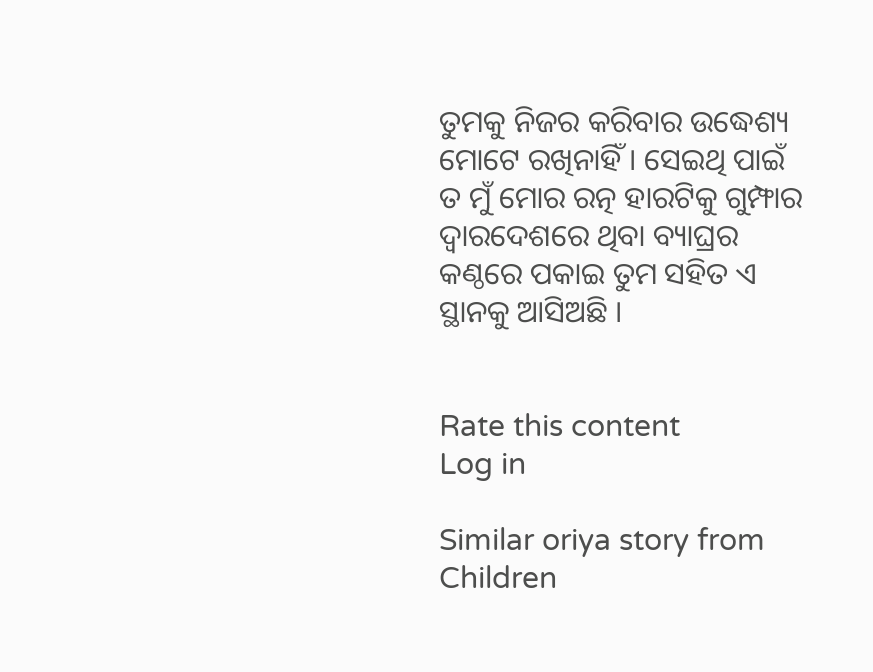ତୁମକୁ ନିଜର କରିବାର ଉଦ୍ଧେଶ୍ୟ ମୋଟେ ରଖିନାହିଁ । ସେଇଥି ପାଇଁ ତ ମୁଁ ମୋର ରତ୍ନ ହାରଟିକୁ ଗୁମ୍ଫାର ଦ୍ୱାରଦେଶରେ ଥିବା ବ୍ୟାଘ୍ରର କଣ୍ଠରେ ପକାଇ ତୁମ ସହିତ ଏ ସ୍ଥାନକୁ ଆସିଅଛି ।


Rate this content
Log in

Similar oriya story from Children